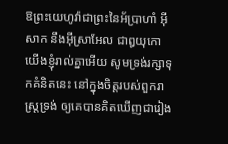ឱព្រះយេហូវ៉ាជាព្រះនៃអ័ប្រាហាំ អ៊ីសាក នឹងអ៊ីស្រាអែល ជាឰយុកោយើងខ្ញុំរាល់គ្នាអើយ សូមទ្រង់រក្សាទុកគំនិតនេះ នៅក្នុងចិត្តរបស់ពួករាស្ត្រទ្រង់ ឲ្យគេបានគិតឃើញជារៀង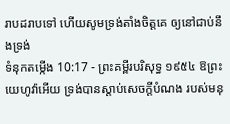រាបដរាបទៅ ហើយសូមទ្រង់តាំងចិត្តគេ ឲ្យនៅជាប់នឹងទ្រង់
ទំនុកតម្កើង 10:17 - ព្រះគម្ពីរបរិសុទ្ធ ១៩៥៤ ឱព្រះយេហូវ៉ាអើយ ទ្រង់បានស្តាប់សេចក្ដីបំណង របស់មនុ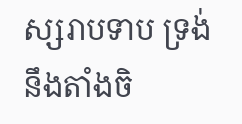ស្សរាបទាប ទ្រង់នឹងតាំងចិ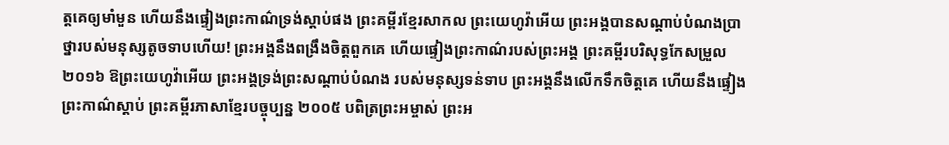ត្តគេឲ្យមាំមួន ហើយនឹងផ្ទៀងព្រះកាណ៌ទ្រង់ស្តាប់ផង ព្រះគម្ពីរខ្មែរសាកល ព្រះយេហូវ៉ាអើយ ព្រះអង្គបានសណ្ដាប់បំណងប្រាថ្នារបស់មនុស្សតូចទាបហើយ! ព្រះអង្គនឹងពង្រឹងចិត្តពួកគេ ហើយផ្ទៀងព្រះកាណ៌របស់ព្រះអង្គ ព្រះគម្ពីរបរិសុទ្ធកែសម្រួល ២០១៦ ឱព្រះយេហូវ៉ាអើយ ព្រះអង្គទ្រង់ព្រះសណ្ដាប់បំណង របស់មនុស្សទន់ទាប ព្រះអង្គនឹងលើកទឹកចិត្តគេ ហើយនឹងផ្ទៀងព្រះកាណ៌ស្ដាប់ ព្រះគម្ពីរភាសាខ្មែរបច្ចុប្បន្ន ២០០៥ បពិត្រព្រះអម្ចាស់ ព្រះអ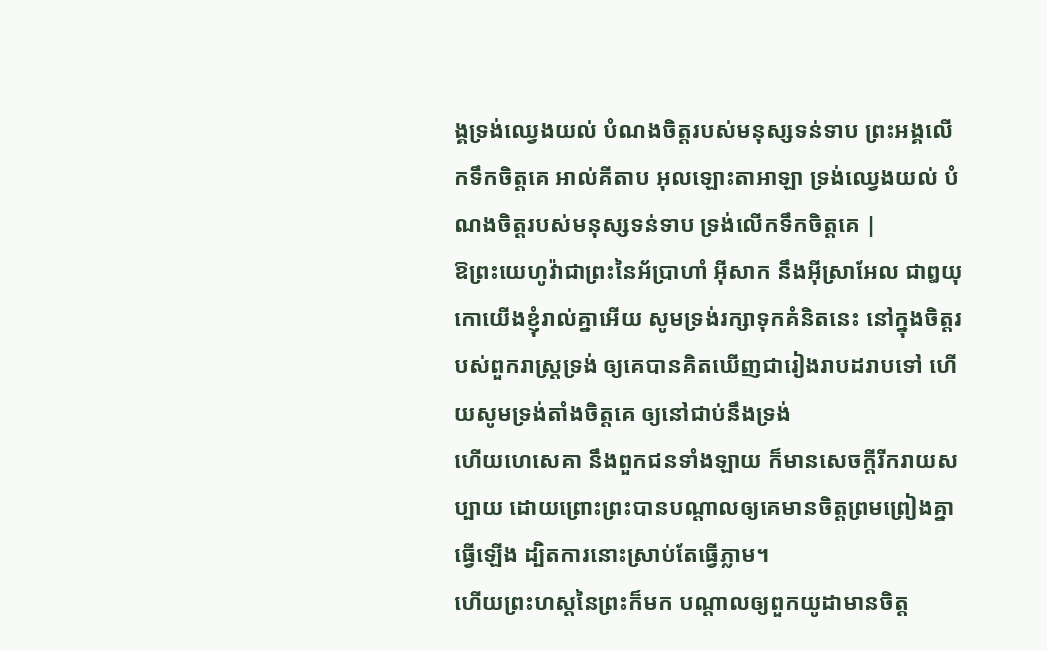ង្គទ្រង់ឈ្វេងយល់ បំណងចិត្តរបស់មនុស្សទន់ទាប ព្រះអង្គលើកទឹកចិត្តគេ អាល់គីតាប អុលឡោះតាអាឡា ទ្រង់ឈ្វេងយល់ បំណងចិត្តរបស់មនុស្សទន់ទាប ទ្រង់លើកទឹកចិត្តគេ |
ឱព្រះយេហូវ៉ាជាព្រះនៃអ័ប្រាហាំ អ៊ីសាក នឹងអ៊ីស្រាអែល ជាឰយុកោយើងខ្ញុំរាល់គ្នាអើយ សូមទ្រង់រក្សាទុកគំនិតនេះ នៅក្នុងចិត្តរបស់ពួករាស្ត្រទ្រង់ ឲ្យគេបានគិតឃើញជារៀងរាបដរាបទៅ ហើយសូមទ្រង់តាំងចិត្តគេ ឲ្យនៅជាប់នឹងទ្រង់
ហើយហេសេគា នឹងពួកជនទាំងឡាយ ក៏មានសេចក្ដីរីករាយសប្បាយ ដោយព្រោះព្រះបានបណ្តាលឲ្យគេមានចិត្តព្រមព្រៀងគ្នាធ្វើឡើង ដ្បិតការនោះស្រាប់តែធ្វើភ្លាម។
ហើយព្រះហស្តនៃព្រះក៏មក បណ្តាលឲ្យពួកយូដាមានចិត្ត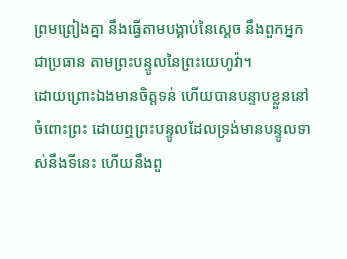ព្រមព្រៀងគ្នា នឹងធ្វើតាមបង្គាប់នៃស្តេច នឹងពួកអ្នកជាប្រធាន តាមព្រះបន្ទូលនៃព្រះយេហូវ៉ា។
ដោយព្រោះឯងមានចិត្តទន់ ហើយបានបន្ទាបខ្លួននៅចំពោះព្រះ ដោយឮព្រះបន្ទូលដែលទ្រង់មានបន្ទូលទាស់នឹងទីនេះ ហើយនឹងពួ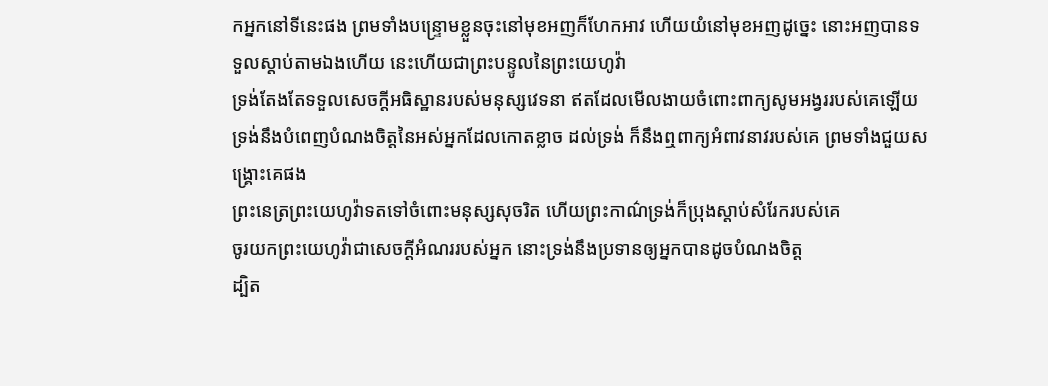កអ្នកនៅទីនេះផង ព្រមទាំងបន្ទ្រោមខ្លួនចុះនៅមុខអញក៏ហែកអាវ ហើយយំនៅមុខអញដូច្នេះ នោះអញបានទទួលស្តាប់តាមឯងហើយ នេះហើយជាព្រះបន្ទូលនៃព្រះយេហូវ៉ា
ទ្រង់តែងតែទទួលសេចក្ដីអធិស្ឋានរបស់មនុស្សវេទនា ឥតដែលមើលងាយចំពោះពាក្យសូមអង្វររបស់គេឡើយ
ទ្រង់នឹងបំពេញបំណងចិត្តនៃអស់អ្នកដែលកោតខ្លាច ដល់ទ្រង់ ក៏នឹងឮពាក្យអំពាវនាវរបស់គេ ព្រមទាំងជួយសង្គ្រោះគេផង
ព្រះនេត្រព្រះយេហូវ៉ាទតទៅចំពោះមនុស្សសុចរិត ហើយព្រះកាណ៌ទ្រង់ក៏ប្រុងស្តាប់សំរែករបស់គេ
ចូរយកព្រះយេហូវ៉ាជាសេចក្ដីអំណររបស់អ្នក នោះទ្រង់នឹងប្រទានឲ្យអ្នកបានដូចបំណងចិត្ត
ដ្បិត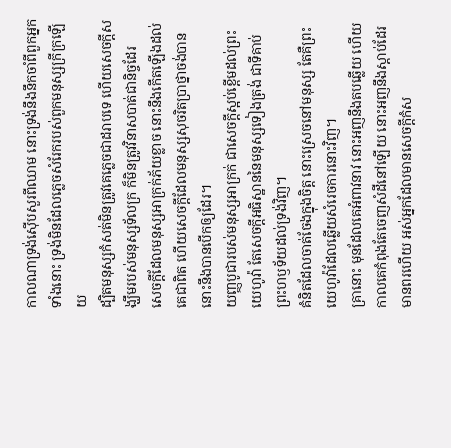កាលណាទ្រង់ស៊ើបសួរពីឈាម នោះទ្រង់នឹងនឹកចាំពីពួកអ្នកទាំងនោះ ទ្រង់មិនដែលភ្លេចសំរែករបស់ពួកមនុស្សក្រីក្រឡើយ
ដ្បិតមនុស្សកំសត់មិនត្រូវគេភ្លេចជាដរាបទេ ហើយសេចក្ដីសង្ឃឹមរបស់មនុស្សទ័លក្រ ក៏មិនត្រូវវិនាសបាត់ជានិច្ចដែរ
សេចក្ដីដែលមនុស្សអាក្រក់ភ័យខ្លាច នោះនឹងកើតឡើងដល់គេជាពិត ហើយសេចក្ដីដែលមនុស្សសុចរិតប្រាថ្នាចង់បាន នោះនឹងបានបើកឲ្យដែរ។
យញ្ញបូជារបស់មនុស្សអាក្រក់ ជាសេចក្ដីស្អប់ខ្ពើមដល់ព្រះយេហូវ៉ា តែសេចក្ដីអធិស្ឋាននៃមនុស្សទៀងត្រង់ ជាទីគាប់ព្រះហឫទ័យដល់ទ្រង់វិញ។
គំនិតដែលចាត់ចែងក្នុងចិត្ត នោះស្រេចនៅមនុស្ស តែគឺព្រះយេហូវ៉ាដែលឆ្លើយសំរេចការនោះវិញ។
គ្រានោះ មុនដែលគេអំពាវនាវ នោះអញនឹងតបឆ្លើយ ហើយកាលគេកំពុងតែចេញសំដីនៅឡើយ នោះអញនឹងស្តាប់ដែរ
មានពរហើយ អស់អ្នកដែលមានសេចក្ដីកំស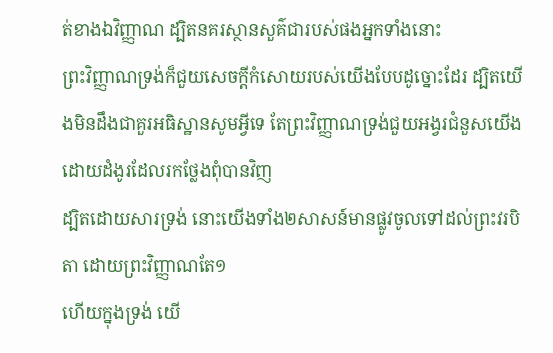ត់ខាងឯវិញ្ញាណ ដ្បិតនគរស្ថានសួគ៌ជារបស់ផងអ្នកទាំងនោះ
ព្រះវិញ្ញាណទ្រង់ក៏ជួយសេចក្ដីកំសោយរបស់យើងបែបដូច្នោះដែរ ដ្បិតយើងមិនដឹងជាគួរអធិស្ឋានសូមអ្វីទេ តែព្រះវិញ្ញាណទ្រង់ជួយអង្វរជំនួសយើង ដោយដំងូរដែលរកថ្លែងពុំបានវិញ
ដ្បិតដោយសារទ្រង់ នោះយើងទាំង២សាសន៍មានផ្លូវចូលទៅដល់ព្រះវរបិតា ដោយព្រះវិញ្ញាណតែ១
ហើយក្នុងទ្រង់ យើ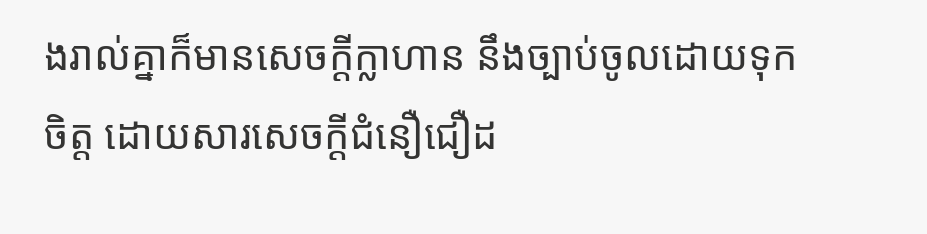ងរាល់គ្នាក៏មានសេចក្ដីក្លាហាន នឹងច្បាប់ចូលដោយទុកចិត្ត ដោយសារសេចក្ដីជំនឿជឿដ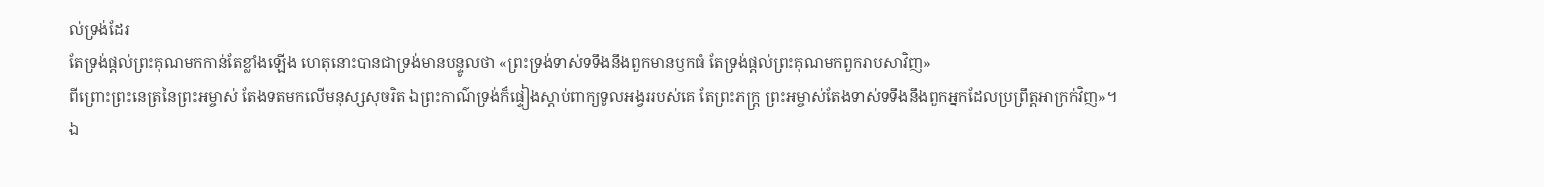ល់ទ្រង់ដែរ
តែទ្រង់ផ្តល់ព្រះគុណមកកាន់តែខ្លាំងឡើង ហេតុនោះបានជាទ្រង់មានបន្ទូលថា «ព្រះទ្រង់ទាស់ទទឹងនឹងពួកមានឫកធំ តែទ្រង់ផ្តល់ព្រះគុណមកពួករាបសាវិញ»
ពីព្រោះព្រះនេត្រនៃព្រះអម្ចាស់ តែងទតមកលើមនុស្សសុចរិត ឯព្រះកាណ៌ទ្រង់ក៏ផ្ទៀងស្តាប់ពាក្យទូលអង្វររបស់គេ តែព្រះភក្ត្រ ព្រះអម្ចាស់តែងទាស់ទទឹងនឹងពួកអ្នកដែលប្រព្រឹត្តអាក្រក់វិញ»។
ឯ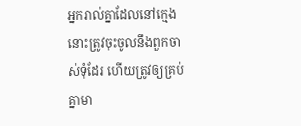អ្នករាល់គ្នាដែលនៅក្មេង នោះត្រូវចុះចូលនឹងពួកចាស់ទុំដែរ ហើយត្រូវឲ្យគ្រប់គ្នាមា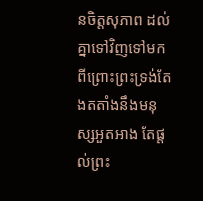នចិត្តសុភាព ដល់គ្នាទៅវិញទៅមក ពីព្រោះព្រះទ្រង់តែងតតាំងនឹងមនុស្សអួតអាង តែផ្តល់ព្រះ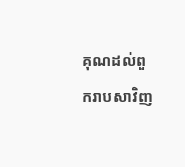គុណដល់ពួករាបសាវិញ